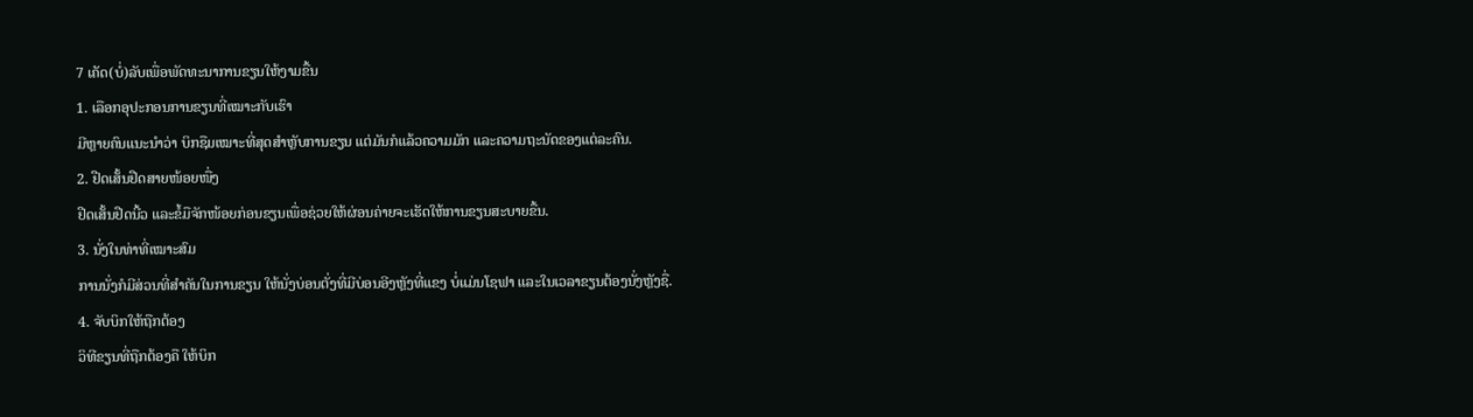7 ເຄັດ(ບໍ່)ລັບເພື່ອພັດທະນາການຂຽນໃຫ້ງາມຂື້ນ
1. ເລືອກອຸປະກອນການຂຽນທີ່ເໝາະກັບເຮົາ
ມີຫຼາຍຄົນແນະນໍາວ່າ ບິກຊືມເໝາະທີ່ສຸດສໍາຫຼັບການຂຽນ ແຕ່ມັນກໍແລ້ວຄວາມມັກ ແລະຄວາມຖະນັດຂອງແຕ່ລະຄົນ.
2. ຢືດເສັ້ນຢືດສາຍໜ້ອຍໜື່ງ
ຢືດເສັ້ນຢືດນີ້ວ ແລະຂໍ້ມືຈັກໜ້ອຍກ່ອນຂຽນເພື່ອຊ່ວຍໃຫ້ຜ່ອນຄ່າຍຈະເຮັດໃຫ້ການຂຽນສະບາຍຂື້ນ.
3. ນັ່ງໃນທ່າທີ່ເໝາະສົມ
ການນັ່ງກໍມີສ່ວນທີ່ສໍາຄັນໃນການຂຽນ ໃຫ້ນັ່ງບ່ອນຕັ່ງທີ່ມີບ່ອນອີງຫຼັງທີ່ແຂງ ບໍ່ແມ່ນໂຊຟາ ແລະໃນເວລາຂຽນຕ້ອງນັ່ງຫຼັງຊື່.
4. ຈັບບິກໃຫ້ຖືກຕ້ອງ
ວິທີຂຽນທີ່ຖືກຕ້ອງຄື ໃຫ້ບິກ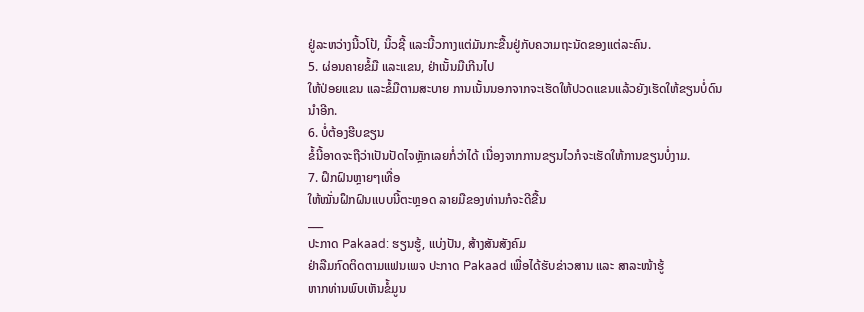ຢູ່ລະຫວ່າງນີ້ວໂປ້, ນິ້ວຊີ້ ແລະນີ້ວກາງແຕ່ມັນກະຂື້ນຢູ່ກັບຄວາມຖະນັດຂອງແຕ່ລະຄົນ.
5. ຜ່ອນຄາຍຂໍ້ມື ແລະແຂນ, ຢ່າເນັ້ນມືເກີນໄປ
ໃຫ້ປ່ອຍແຂນ ແລະຂໍ້ມືຕາມສະບາຍ ການເນັ້ນນອກຈາກຈະເຮັດໃຫ້ປວດແຂນແລ້ວຍັງເຮັດໃຫ້ຂຽນບໍ່ດົນນໍາອີກ.
6. ບໍ່ຕ້ອງຮີບຂຽນ
ຂໍ້ນີ້ອາດຈະຖືວ່າເປັນປັດໄຈຫຼັກເລຍກໍ່ວ່າໄດ້ ເນື່ອງຈາກການຂຽນໄວກໍຈະເຮັດໃຫ້ການຂຽນບໍ່ງາມ.
7. ຝຶກຝົນຫຼາຍໆເທື່ອ
ໃຫ້ໝັ່ນຝຶກຝົນແບບນີ້ຕະຫຼອດ ລາຍມືຂອງທ່ານກໍຈະດີຂື້ນ
___
ປະກາດ Pakaad: ຮຽນຮູ້, ແບ່ງປັນ, ສ້າງສັນສັງຄົມ
ຢ່າລືມກົດຕິດຕາມແຟນເພຈ ປະກາດ Pakaad ເພື່ອໄດ້ຮັບຂ່າວສານ ແລະ ສາລະໜ້າຮູ້
ຫາກທ່ານພົບເຫັນຂໍ້ມູນ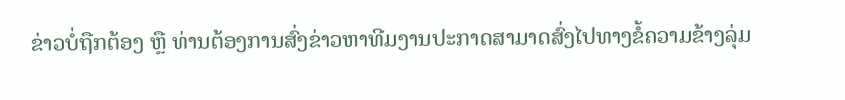ຂ່າວບໍ່ຖືກຕ້ອງ ຫຼື ທ່ານຕ້ອງການສົ່ງຂ່າວຫາທີມງານປະກາດສາມາດສົ່ງໄປທາງຂໍ້ຄວາມຂ້າງລຸ່ມ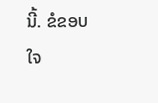ນີ້. ຂໍຂອບໃຈ